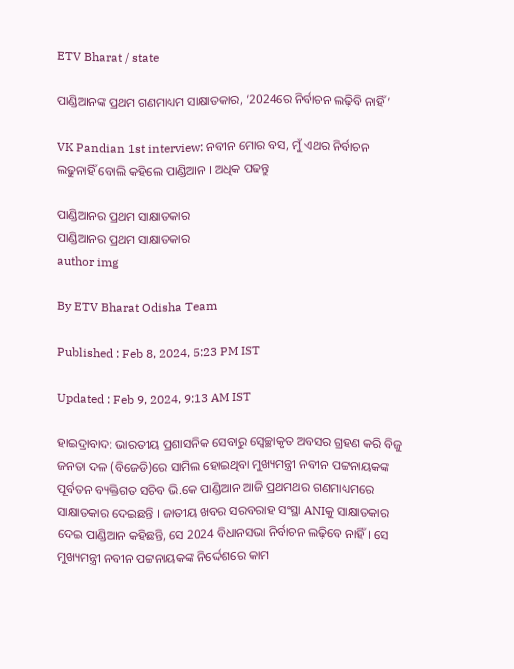ETV Bharat / state

ପାଣ୍ଡିଆନଙ୍କ ପ୍ରଥମ ଗଣମାଧ୍ୟମ ସାକ୍ଷାତକାର, ‘2024ରେ ନିର୍ବାଚନ ଲଢ଼ିବି ନାହିଁ ’

VK Pandian 1st interview: ନବୀନ ମୋର ବସ, ମୁଁ ଏଥର ନିର୍ବାଚନ ଲଢୁନାହିଁ ବୋଲି କହିଲେ ପାଣ୍ଡିଆନ । ଅଧିକ ପଢନ୍ତୁ

ପାଣ୍ଡିଆନର ପ୍ରଥମ ସାକ୍ଷାତକାର
ପାଣ୍ଡିଆନର ପ୍ରଥମ ସାକ୍ଷାତକାର
author img

By ETV Bharat Odisha Team

Published : Feb 8, 2024, 5:23 PM IST

Updated : Feb 9, 2024, 9:13 AM IST

ହାଇଦ୍ରାବାଦ: ଭାରତୀୟ ପ୍ରଶାସନିକ ସେବାରୁ ସ୍ବେଚ୍ଛାକୃତ ଅବସର ଗ୍ରହଣ କରି ବିଜୁ ଜନତା ଦଳ (ବିଜେଡି)ରେ ସାମିଲ ହୋଇଥିବା ମୁଖ୍ୟମନ୍ତ୍ରୀ ନବୀନ ପଟ୍ଟନାୟକଙ୍କ ପୂର୍ବତନ ବ୍ୟକ୍ତିଗତ ସଚିବ ଭି.କେ ପାଣ୍ଡିଆନ ଆଜି ପ୍ରଥମଥର ଗଣମାଧ୍ୟମରେ ସାକ୍ଷାତକାର ଦେଇଛନ୍ତି । ଜାତୀୟ ଖବର ସରବରାହ ସଂସ୍ଥା ANIକୁ ସାକ୍ଷାତକାର ଦେଇ ପାଣ୍ଡିଆନ କହିଛନ୍ତି, ସେ 2024 ବିଧାନସଭା ନିର୍ବାଚନ ଲଢ଼ିବେ ନାହିଁ । ସେ ମୁଖ୍ୟମନ୍ତ୍ରୀ ନବୀନ ପଟ୍ଟନାୟକଙ୍କ ନିର୍ଦ୍ଦେଶରେ କାମ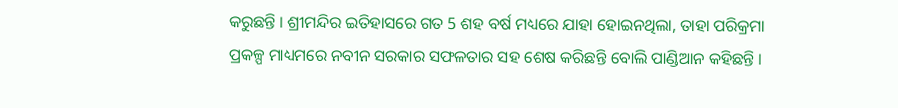କରୁଛନ୍ତି । ଶ୍ରୀମନ୍ଦିର ଇତିହାସରେ ଗତ 5 ଶହ ବର୍ଷ ମଧ୍ୟରେ ଯାହା ହୋଇନଥିଲା, ତାହା ପରିକ୍ରମା ପ୍ରକଳ୍ପ ମାଧ୍ୟମରେ ନବୀନ ସରକାର ସଫଳତାର ସହ ଶେଷ କରିଛନ୍ତି ବୋଲି ପାଣ୍ଡିଆନ କହିଛନ୍ତି ।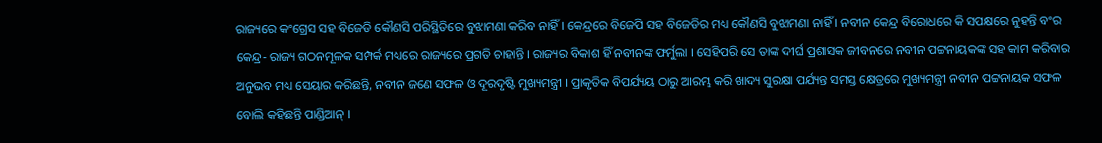ରାଜ୍ୟରେ କଂଗ୍ରେସ ସହ ବିଜେଡି କୌଣସି ପରିସ୍ଥିତିରେ ବୁଝାମଣା କରିବ ନାହିଁ । କେନ୍ଦ୍ରରେ ବିଜେପି ସହ ବିଜେଡିର ମଧ୍ୟ କୌଣସି ବୁଝାମଣା ନାହିଁ । ନବୀନ କେନ୍ଦ୍ର ବିରୋଧରେ କି ସପକ୍ଷରେ ନୁହନ୍ତି ବଂର କେନ୍ଦ୍ର- ରାଜ୍ୟ ଗଠନମୂଳକ ସମ୍ପର୍କ ମଧ୍ୟରେ ରାଜ୍ୟରେ ପ୍ରଗତି ଚାହାନ୍ତି । ରାଜ୍ୟର ବିକାଶ ହିଁ ନବୀନଙ୍କ ଫର୍ମୁଲା । ସେହିପରି ସେ ତାଙ୍କ ଦୀର୍ଘ ପ୍ରଶାସକ ଜୀବନରେ ନବୀନ ପଟ୍ଟନାୟକଙ୍କ ସହ କାମ କରିବାର ଅନୁଭବ ମଧ୍ୟ ସେୟାର କରିଛନ୍ତି, ନବୀନ ଜଣେ ସଫଳ ଓ ଦୂରଦୃଷ୍ଟି ମୁଖ୍ୟମନ୍ତ୍ରୀ । ପ୍ରାକୃତିକ ବିପର୍ଯ୍ୟୟ ଠାରୁ ଆରମ୍ଭ କରି ଖାଦ୍ୟ ସୁରକ୍ଷା ପର୍ଯ୍ୟନ୍ତ ସମସ୍ତ କ୍ଷେତ୍ରରେ ମୁଖ୍ୟମନ୍ତ୍ରୀ ନବୀନ ପଟ୍ଟନାୟକ ସଫଳ ବୋଲି କହିଛନ୍ତି ପାଣ୍ଡିଆନ୍ ।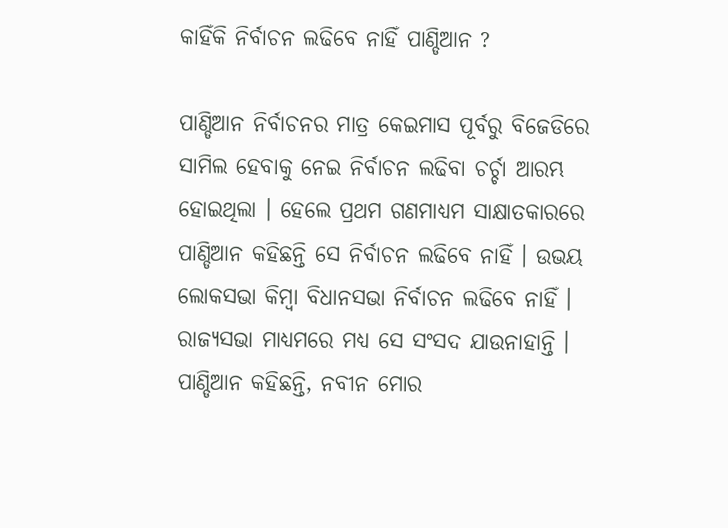କାହିଁକି ନିର୍ବାଚନ ଲଢିବେ ନାହିଁ ପାଣ୍ଡିଆନ ?

ପାଣ୍ଡିଆନ ନିର୍ବାଚନର ମାତ୍ର କେଇମାସ ପୂର୍ବରୁ ବିଜେଡିରେ ସାମିଲ ହେବାକୁ ନେଇ ନିର୍ବାଚନ ଲଢିବା ଚର୍ଚ୍ଚା ଆରମ୍ଭ ହୋଇଥିଲା । ହେଲେ ପ୍ରଥମ ଗଣମାଧ୍ୟମ ସାକ୍ଷାତକାରରେ ପାଣ୍ଡିଆନ କହିଛନ୍ତି ସେ ନିର୍ବାଚନ ଲଢିବେ ନାହିଁ । ଉଭୟ ଲୋକସଭା କିମ୍ବା ବିଧାନସଭା ନିର୍ବାଚନ ଲଢିବେ ନାହିଁ । ରାଜ୍ୟସଭା ମାଧ୍ୟମରେ ମଧ୍ୟ ସେ ସଂସଦ ଯାଉନାହାନ୍ତି । ପାଣ୍ଡିଆନ କହିଛନ୍ତି, ନବୀନ ମୋର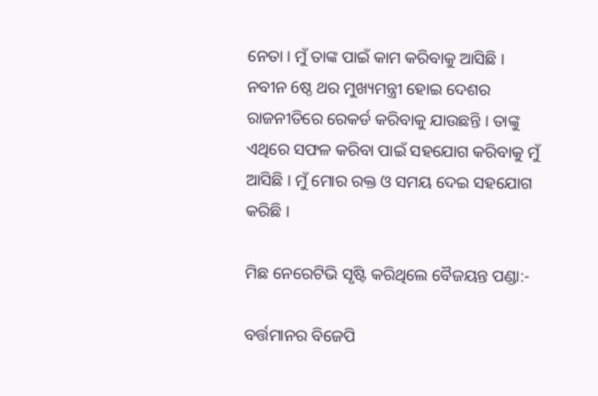ନେତା । ମୁଁ ତାଙ୍କ ପାଇଁ କାମ କରିବାକୁ ଆସିଛି । ନବୀନ 6ଷ୍ଠ ଥର ମୁଖ୍ୟମନ୍ତ୍ରୀ ହୋଇ ଦେଶର ରାଜନୀତିରେ ରେକର୍ଡ କରିବାକୁ ଯାଉଛନ୍ତି । ତାଙ୍କୁ ଏଥିରେ ସଫଳ କରିବା ପାଇଁ ସହଯୋଗ କରିବାକୁ ମୁଁ ଆସିଛି । ମୁଁ ମୋର ରକ୍ତ ଓ ସମୟ ଦେଇ ସହଯୋଗ କରିଛି ।

ମିଛ ନେରେଟିଭି ସୃଷ୍ଟି କରିଥିଲେ ବୈଜୟନ୍ତ ପଣ୍ଡା:-

ବର୍ତ୍ତମାନର ବିଜେପି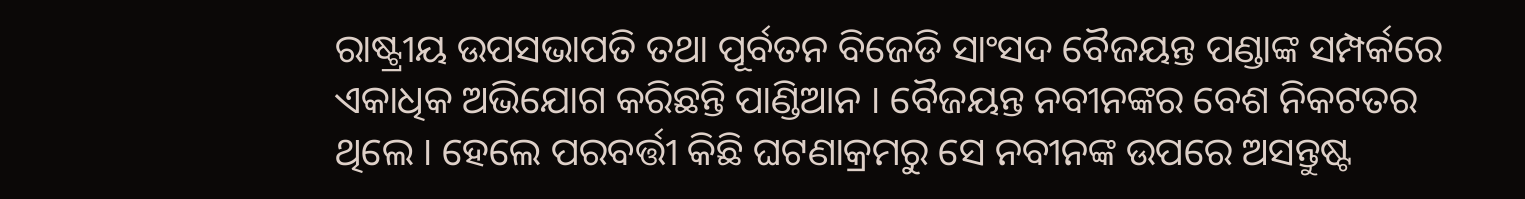ରାଷ୍ଟ୍ରୀୟ ଉପସଭାପତି ତଥା ପୂର୍ବତନ ବିଜେଡି ସାଂସଦ ବୈଜୟନ୍ତ ପଣ୍ଡାଙ୍କ ସମ୍ପର୍କରେ ଏକାଧିକ ଅଭିଯୋଗ କରିଛନ୍ତି ପାଣ୍ଡିଆନ । ବୈଜୟନ୍ତ ନବୀନଙ୍କର ବେଶ ନିକଟତର ଥିଲେ । ହେଲେ ପରବର୍ତ୍ତୀ କିଛି ଘଟଣାକ୍ରମରୁ ସେ ନବୀନଙ୍କ ଉପରେ ଅସନ୍ତୁଷ୍ଟ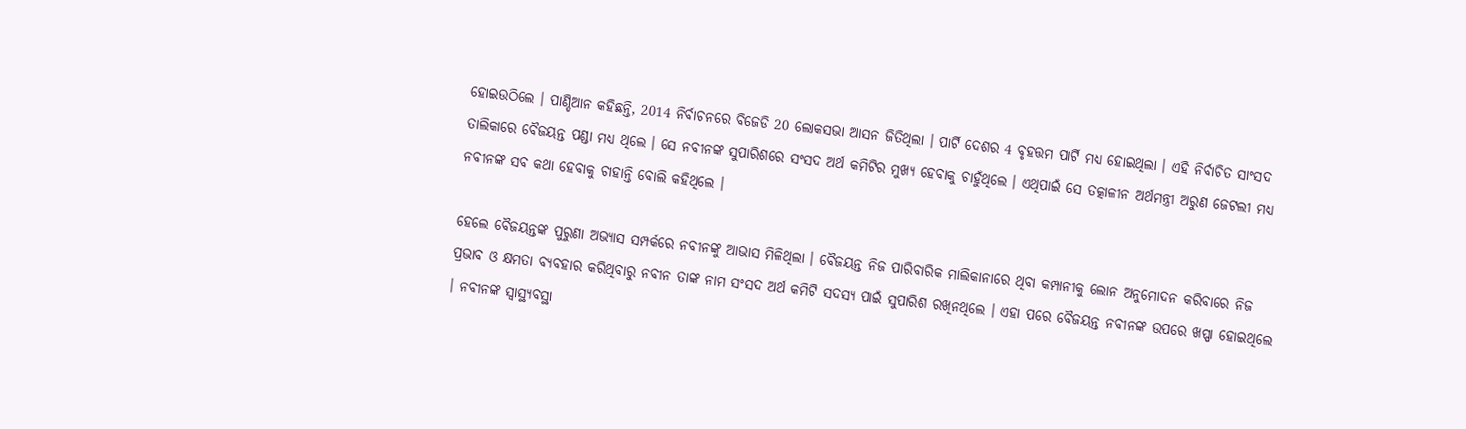ହୋଇଉଠିଲେ । ପାଣ୍ଡିଆନ କହିଛନ୍ତି, 2014 ନିର୍ବାଚନରେ ବିଜେଡି 20 ଲୋକସଭା ଆସନ ଜିତିଥିଲା । ପାର୍ଟି ଦେଶର 4 ବୃହତ୍ତମ ପାର୍ଟି ମଧ୍ୟ ହୋଇଥିଲା । ଏହି ନିର୍ବାଚିତ ସାଂସଦ ତାଲିକାରେ ବୈଜୟନ୍ତ ପଣ୍ଡା ମଧ୍ୟ ଥିଲେ । ସେ ନବୀନଙ୍କ ସୁପାରିଶରେ ସଂସଦ ଅର୍ଥ କମିଟିର ମୁଖ୍ୟ ହେବାକୁ ଚାହୁଁଥିଲେ । ଏଥିପାଇଁ ସେ ତତ୍କାଳୀନ ଅର୍ଥମନ୍ତ୍ରୀ ଅରୁଣ ଜେଟଲୀ ମଧ୍ୟ ନବୀନଙ୍କ ସବ କଥା ହେବାକୁ ଚାହାନ୍ତି ବୋଲି କହିଥିଲେ ।

ହେଲେ ବୈଜୟନ୍ତଙ୍କ ପୁରୁଣା ଅଭ୍ୟାସ ସମ୍ପର୍କରେ ନବୀନଙ୍କୁ ଆଭାସ ମିଳିଥିଲା । ବୈଜୟନ୍ତ ନିଜ ପାରିବାରିକ ମାଲିକାନାରେ ଥିବା କମ୍ପାନୀକୁ ଲୋନ ଅନୁମୋଦନ କରିବାରେ ନିଜ ପ୍ରଭାବ ଓ କ୍ଷମତା ବ୍ୟବହାର କରିଥିବାରୁ ନବୀନ ତାଙ୍କ ନାମ ସଂସଦ ଅର୍ଥ କମିଟି ସଦସ୍ୟ ପାଇଁ ସୁପାରିଶ ରଖିନଥିଲେ । ଏହା ପରେ ବୈଜୟନ୍ତ ନବୀନଙ୍କ ଉପରେ ଖପ୍ପା ହୋଇଥିଲେ । ନବୀନଙ୍କ ସ୍ବାସ୍ଥ୍ୟବସ୍ଥା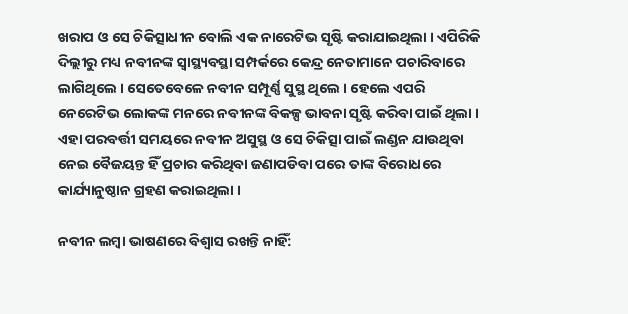ଖରାପ ଓ ସେ ଚିକିତ୍ସାଧୀନ ବୋଲି ଏକ ନାରେଟିଭ ସୃଷ୍ଟି କରାଯାଇଥିଲା । ଏପିରିକି ଦିଲ୍ଲୀରୁ ମଧ୍ୟ ନବୀନଙ୍କ ସ୍ବାସ୍ଥ୍ୟବସ୍ଥା ସମ୍ପର୍କରେ କେନ୍ଦ୍ର ନେତାମାନେ ପଚାରିବାରେ ଲାଗିଥିଲେ । ସେତେବେଳେ ନବୀନ ସମ୍ପୂର୍ଣ୍ଣ ସୁସ୍ଥ ଥିଲେ । ହେଲେ ଏପରି ନେରେଟିଭ ଲୋକଙ୍କ ମନରେ ନବୀନଙ୍କ ବିକଳ୍ପ ଭାବନା ସୃଷ୍ଟି କରିବା ପାଇଁ ଥିଲା । ଏହା ପରବର୍ତ୍ତୀ ସମୟରେ ନବୀନ ଅସୁସ୍ଥ ଓ ସେ ଚିକିତ୍ସା ପାଇଁ ଲଣ୍ଡନ ଯାଉଥିବା ନେଇ ବୈଜୟନ୍ତ ହିଁ ପ୍ରଚାର କରିଥିବା ଜଣାପଡିବା ପରେ ତାଙ୍କ ବିରୋଧରେ କାର୍ଯ୍ୟାନୁଷ୍ଠାନ ଗ୍ରହଣ କରାଇଥିଲା ।

ନବୀନ ଲମ୍ବା ଭାଷଣରେ ବିଶ୍ବାସ ରଖନ୍ତି ନାହିଁ: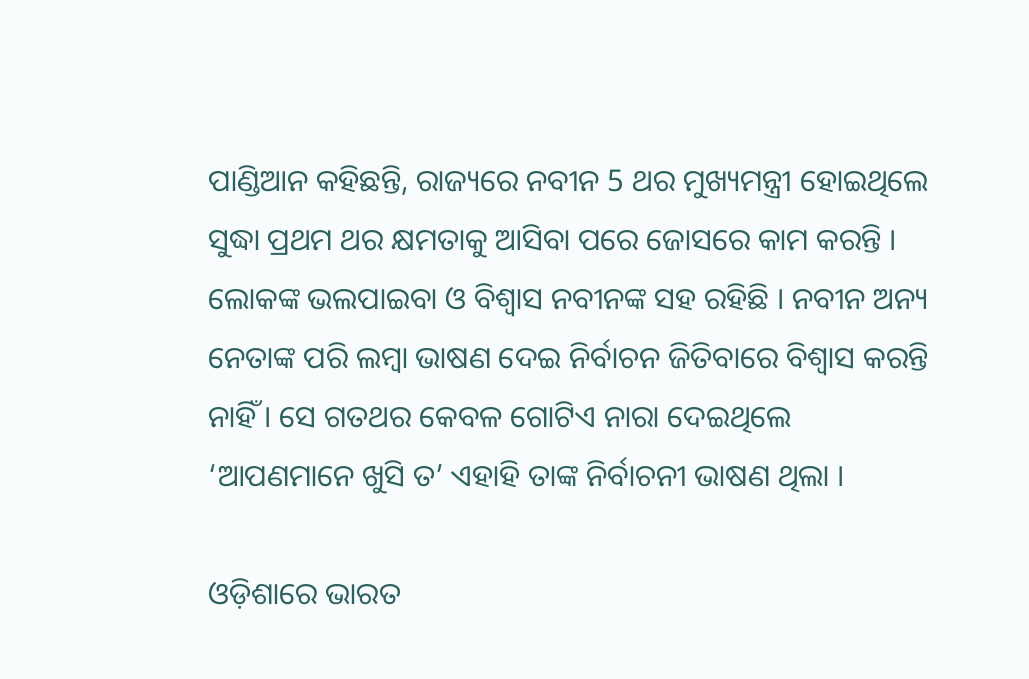ପାଣ୍ଡିଆନ କହିଛନ୍ତି, ରାଜ୍ୟରେ ନବୀନ 5 ଥର ମୁଖ୍ୟମନ୍ତ୍ରୀ ହୋଇଥିଲେ ସୁଦ୍ଧା ପ୍ରଥମ ଥର କ୍ଷମତାକୁ ଆସିବା ପରେ ଜୋସରେ କାମ କରନ୍ତି । ଲୋକଙ୍କ ଭଲପାଇବା ଓ ବିଶ୍ବାସ ନବୀନଙ୍କ ସହ ରହିଛି । ନବୀନ ଅନ୍ୟ ନେତାଙ୍କ ପରି ଲମ୍ବା ଭାଷଣ ଦେଇ ନିର୍ବାଚନ ଜିତିବାରେ ବିଶ୍ବାସ କରନ୍ତି ନାହିଁ । ସେ ଗତଥର କେବଳ ଗୋଟିଏ ନାରା ଦେଇଥିଲେ ‘ଆପଣମାନେ ଖୁସି ତ’ ଏହାହି ତାଙ୍କ ନିର୍ବାଚନୀ ଭାଷଣ ଥିଲା ।

ଓଡ଼ିଶାରେ ଭାରତ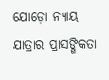ଯୋଡ଼ୋ ନ୍ୟାୟ ଯାତ୍ରାର ପ୍ରାସଙ୍ଗିକତା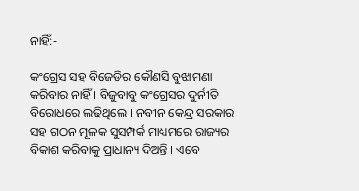ନାହିଁ:-

କଂଗ୍ରେସ ସହ ବିଜେଡିର କୌଣସି ବୁଝାମଣା କରିବାର ନାହିଁ । ବିଜୁବାବୁ କଂଗ୍ରେସର ଦୁର୍ନୀତି ବିରୋଧରେ ଲଢିଥିଲେ । ନବୀନ କେନ୍ଦ୍ର ସରକାର ସହ ଗଠନ ମୂଳକ ସୁସମ୍ପର୍କ ମାଧ୍ୟମରେ ରାଜ୍ୟର ବିକାଶ କରିବାକୁ ପ୍ରାଧାନ୍ୟ ଦିଅନ୍ତି । ଏବେ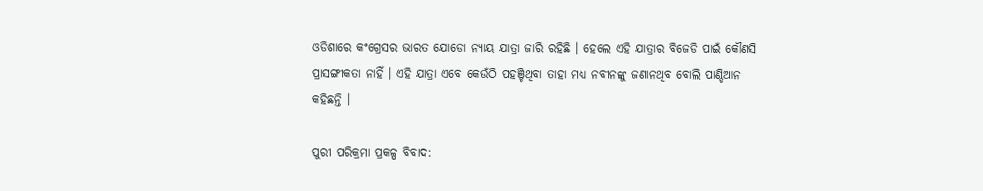ଓଡିଶାରେ କଂଗ୍ରେସର ଭାରତ ଯୋଡୋ ନ୍ୟାୟ ଯାତ୍ରା ଜାରି ରହିଛି । ହେଲେ ଏହି ଯାତ୍ରାର ବିଜେଡି ପାଇଁ କୌଣସି ପ୍ରାସଙ୍ଗୀକତା ନାହିଁ । ଏହି ଯାତ୍ରା ଏବେ କେଉଁଠି ପହଞ୍ଚିଥିବା ତାହା ମଧ୍ୟ ନବୀନଙ୍କୁ ଜଣାନଥିବ ବୋଲି ପାଣ୍ଡିଆନ କହିଛନ୍ତି ।

ପୁରୀ ପରିକ୍ରମା ପ୍ରକଳ୍ପ ବିବାଦ: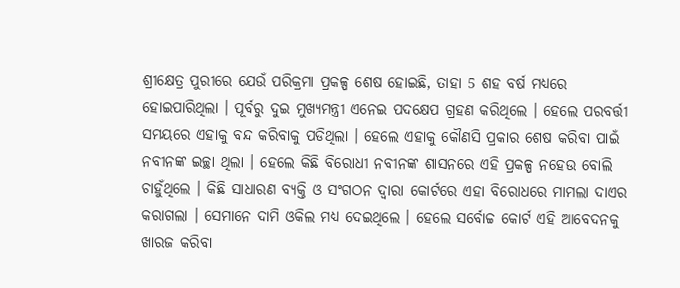ଶ୍ରୀକ୍ଷେତ୍ର ପୁରୀରେ ଯେଉଁ ପରିକ୍ରମା ପ୍ରକଳ୍ପ ଶେଷ ହୋଇଛି, ତାହା 5 ଶହ ବର୍ଷ ମଧ୍ୟରେ ହୋଇପାରିଥିଲା । ପୂର୍ବରୁ ଦୁଇ ମୁଖ୍ୟମନ୍ତ୍ରୀ ଏନେଇ ପଦକ୍ଷେପ ଗ୍ରହଣ କରିଥିଲେ । ହେଲେ ପରବର୍ତ୍ତୀ ସମୟରେ ଏହାକୁ ବନ୍ଦ କରିବାକୁ ପଡିଥିଲା । ହେଲେ ଏହାକୁ କୌଣସି ପ୍ରକାର ଶେଷ କରିବା ପାଇଁ ନବୀନଙ୍କ ଇଚ୍ଛା ଥିଲା । ହେଲେ କିଛି ବିରୋଧୀ ନବୀନଙ୍କ ଶାସନରେ ଏହି ପ୍ରକଳ୍ପ ନହେଉ ବୋଲି ଚାହୁଁଥିଲେ । କିଛି ସାଧାରଣ ବ୍ୟକ୍ତି ଓ ସଂଗଠନ ଦ୍ବାରା କୋର୍ଟରେ ଏହା ବିରୋଧରେ ମାମଲା ଦାଏର କରାଗଲା । ସେମାନେ ଦାମି ଓକିଲ ମଧ୍ୟ ଦେଇଥିଲେ । ହେଲେ ସର୍ବୋଚ୍ଚ କୋର୍ଟ ଏହି ଆବେଦନକୁ ଖାରଜ କରିବା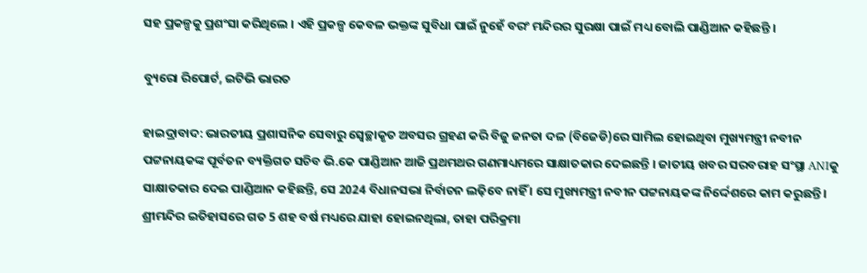ସହ ପ୍ରକଳ୍ପକୁ ପ୍ରଶଂସା କରିଥିଲେ । ଏହି ପ୍ରକଳ୍ପ କେବଳ ଭକ୍ତଙ୍କ ସୁବିଧା ପାଇଁ ନୁହେଁ ବରଂ ମନ୍ଦିରର ସୁରକ୍ଷା ପାଇଁ ମଧ୍ୟ ବୋଲି ପାଣ୍ଡିଆନ କହିଛନ୍ତି ।

ବ୍ୟୁରୋ ରିପୋର୍ଟ, ଇଟିଭି ଭାରତ

ହାଇଦ୍ରାବାଦ: ଭାରତୀୟ ପ୍ରଶାସନିକ ସେବାରୁ ସ୍ବେଚ୍ଛାକୃତ ଅବସର ଗ୍ରହଣ କରି ବିଜୁ ଜନତା ଦଳ (ବିଜେଡି)ରେ ସାମିଲ ହୋଇଥିବା ମୁଖ୍ୟମନ୍ତ୍ରୀ ନବୀନ ପଟ୍ଟନାୟକଙ୍କ ପୂର୍ବତନ ବ୍ୟକ୍ତିଗତ ସଚିବ ଭି.କେ ପାଣ୍ଡିଆନ ଆଜି ପ୍ରଥମଥର ଗଣମାଧ୍ୟମରେ ସାକ୍ଷାତକାର ଦେଇଛନ୍ତି । ଜାତୀୟ ଖବର ସରବରାହ ସଂସ୍ଥା ANIକୁ ସାକ୍ଷାତକାର ଦେଇ ପାଣ୍ଡିଆନ କହିଛନ୍ତି, ସେ 2024 ବିଧାନସଭା ନିର୍ବାଚନ ଲଢ଼ିବେ ନାହିଁ । ସେ ମୁଖ୍ୟମନ୍ତ୍ରୀ ନବୀନ ପଟ୍ଟନାୟକଙ୍କ ନିର୍ଦ୍ଦେଶରେ କାମ କରୁଛନ୍ତି । ଶ୍ରୀମନ୍ଦିର ଇତିହାସରେ ଗତ 5 ଶହ ବର୍ଷ ମଧ୍ୟରେ ଯାହା ହୋଇନଥିଲା, ତାହା ପରିକ୍ରମା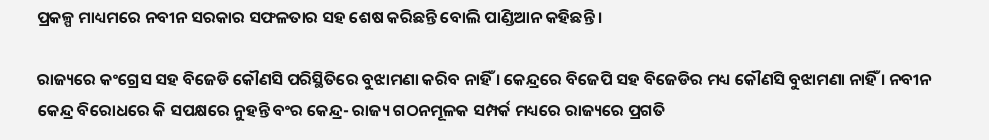ପ୍ରକଳ୍ପ ମାଧ୍ୟମରେ ନବୀନ ସରକାର ସଫଳତାର ସହ ଶେଷ କରିଛନ୍ତି ବୋଲି ପାଣ୍ଡିଆନ କହିଛନ୍ତି ।

ରାଜ୍ୟରେ କଂଗ୍ରେସ ସହ ବିଜେଡି କୌଣସି ପରିସ୍ଥିତିରେ ବୁଝାମଣା କରିବ ନାହିଁ । କେନ୍ଦ୍ରରେ ବିଜେପି ସହ ବିଜେଡିର ମଧ୍ୟ କୌଣସି ବୁଝାମଣା ନାହିଁ । ନବୀନ କେନ୍ଦ୍ର ବିରୋଧରେ କି ସପକ୍ଷରେ ନୁହନ୍ତି ବଂର କେନ୍ଦ୍ର- ରାଜ୍ୟ ଗଠନମୂଳକ ସମ୍ପର୍କ ମଧ୍ୟରେ ରାଜ୍ୟରେ ପ୍ରଗତି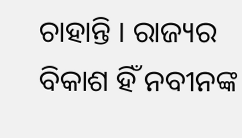ଚାହାନ୍ତି । ରାଜ୍ୟର ବିକାଶ ହିଁ ନବୀନଙ୍କ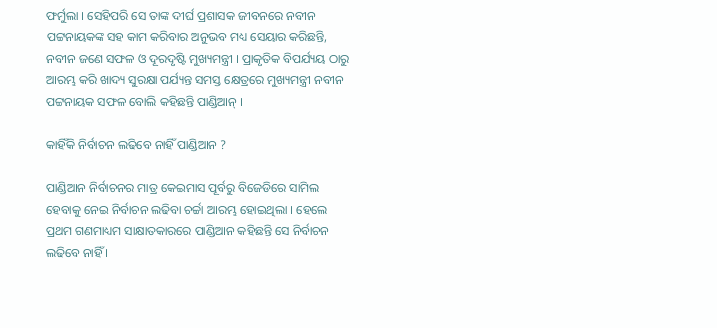ଫର୍ମୁଲା । ସେହିପରି ସେ ତାଙ୍କ ଦୀର୍ଘ ପ୍ରଶାସକ ଜୀବନରେ ନବୀନ ପଟ୍ଟନାୟକଙ୍କ ସହ କାମ କରିବାର ଅନୁଭବ ମଧ୍ୟ ସେୟାର କରିଛନ୍ତି, ନବୀନ ଜଣେ ସଫଳ ଓ ଦୂରଦୃଷ୍ଟି ମୁଖ୍ୟମନ୍ତ୍ରୀ । ପ୍ରାକୃତିକ ବିପର୍ଯ୍ୟୟ ଠାରୁ ଆରମ୍ଭ କରି ଖାଦ୍ୟ ସୁରକ୍ଷା ପର୍ଯ୍ୟନ୍ତ ସମସ୍ତ କ୍ଷେତ୍ରରେ ମୁଖ୍ୟମନ୍ତ୍ରୀ ନବୀନ ପଟ୍ଟନାୟକ ସଫଳ ବୋଲି କହିଛନ୍ତି ପାଣ୍ଡିଆନ୍ ।

କାହିଁକି ନିର୍ବାଚନ ଲଢିବେ ନାହିଁ ପାଣ୍ଡିଆନ ?

ପାଣ୍ଡିଆନ ନିର୍ବାଚନର ମାତ୍ର କେଇମାସ ପୂର୍ବରୁ ବିଜେଡିରେ ସାମିଲ ହେବାକୁ ନେଇ ନିର୍ବାଚନ ଲଢିବା ଚର୍ଚ୍ଚା ଆରମ୍ଭ ହୋଇଥିଲା । ହେଲେ ପ୍ରଥମ ଗଣମାଧ୍ୟମ ସାକ୍ଷାତକାରରେ ପାଣ୍ଡିଆନ କହିଛନ୍ତି ସେ ନିର୍ବାଚନ ଲଢିବେ ନାହିଁ ।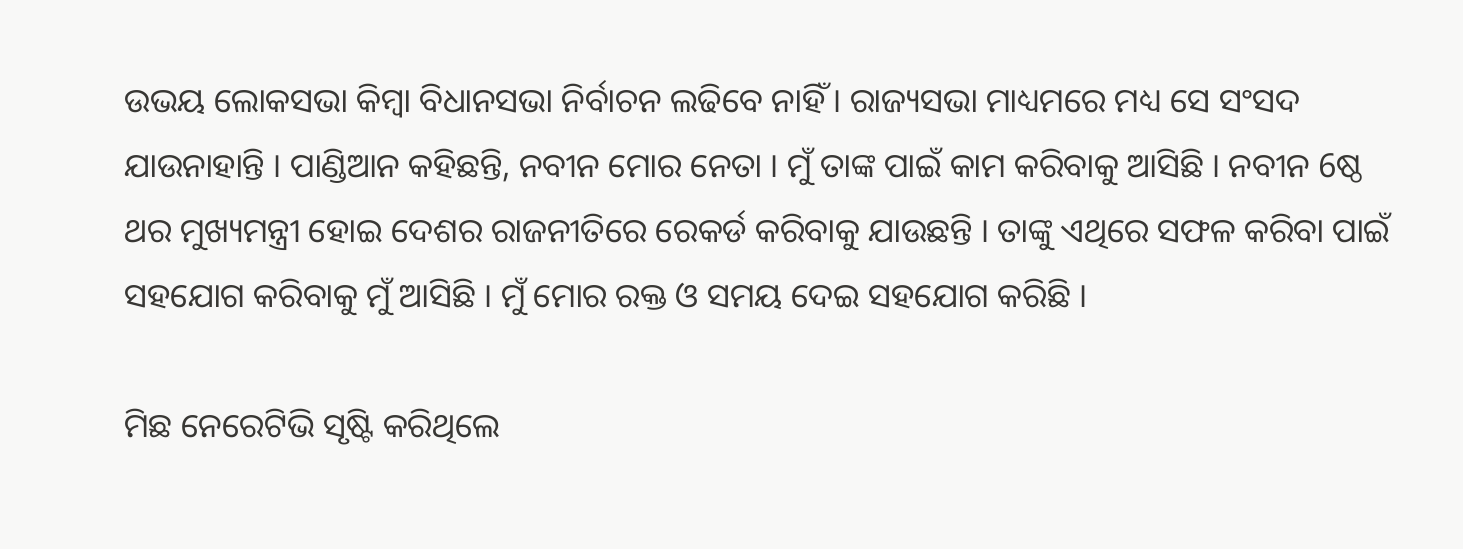ଉଭୟ ଲୋକସଭା କିମ୍ବା ବିଧାନସଭା ନିର୍ବାଚନ ଲଢିବେ ନାହିଁ । ରାଜ୍ୟସଭା ମାଧ୍ୟମରେ ମଧ୍ୟ ସେ ସଂସଦ ଯାଉନାହାନ୍ତି । ପାଣ୍ଡିଆନ କହିଛନ୍ତି, ନବୀନ ମୋର ନେତା । ମୁଁ ତାଙ୍କ ପାଇଁ କାମ କରିବାକୁ ଆସିଛି । ନବୀନ 6ଷ୍ଠ ଥର ମୁଖ୍ୟମନ୍ତ୍ରୀ ହୋଇ ଦେଶର ରାଜନୀତିରେ ରେକର୍ଡ କରିବାକୁ ଯାଉଛନ୍ତି । ତାଙ୍କୁ ଏଥିରେ ସଫଳ କରିବା ପାଇଁ ସହଯୋଗ କରିବାକୁ ମୁଁ ଆସିଛି । ମୁଁ ମୋର ରକ୍ତ ଓ ସମୟ ଦେଇ ସହଯୋଗ କରିଛି ।

ମିଛ ନେରେଟିଭି ସୃଷ୍ଟି କରିଥିଲେ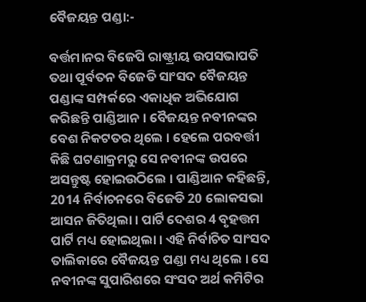ବୈଜୟନ୍ତ ପଣ୍ଡା:-

ବର୍ତ୍ତମାନର ବିଜେପି ରାଷ୍ଟ୍ରୀୟ ଉପସଭାପତି ତଥା ପୂର୍ବତନ ବିଜେଡି ସାଂସଦ ବୈଜୟନ୍ତ ପଣ୍ଡାଙ୍କ ସମ୍ପର୍କରେ ଏକାଧିକ ଅଭିଯୋଗ କରିଛନ୍ତି ପାଣ୍ଡିଆନ । ବୈଜୟନ୍ତ ନବୀନଙ୍କର ବେଶ ନିକଟତର ଥିଲେ । ହେଲେ ପରବର୍ତ୍ତୀ କିଛି ଘଟଣାକ୍ରମରୁ ସେ ନବୀନଙ୍କ ଉପରେ ଅସନ୍ତୁଷ୍ଟ ହୋଇଉଠିଲେ । ପାଣ୍ଡିଆନ କହିଛନ୍ତି, 2014 ନିର୍ବାଚନରେ ବିଜେଡି 20 ଲୋକସଭା ଆସନ ଜିତିଥିଲା । ପାର୍ଟି ଦେଶର 4 ବୃହତ୍ତମ ପାର୍ଟି ମଧ୍ୟ ହୋଇଥିଲା । ଏହି ନିର୍ବାଚିତ ସାଂସଦ ତାଲିକାରେ ବୈଜୟନ୍ତ ପଣ୍ଡା ମଧ୍ୟ ଥିଲେ । ସେ ନବୀନଙ୍କ ସୁପାରିଶରେ ସଂସଦ ଅର୍ଥ କମିଟିର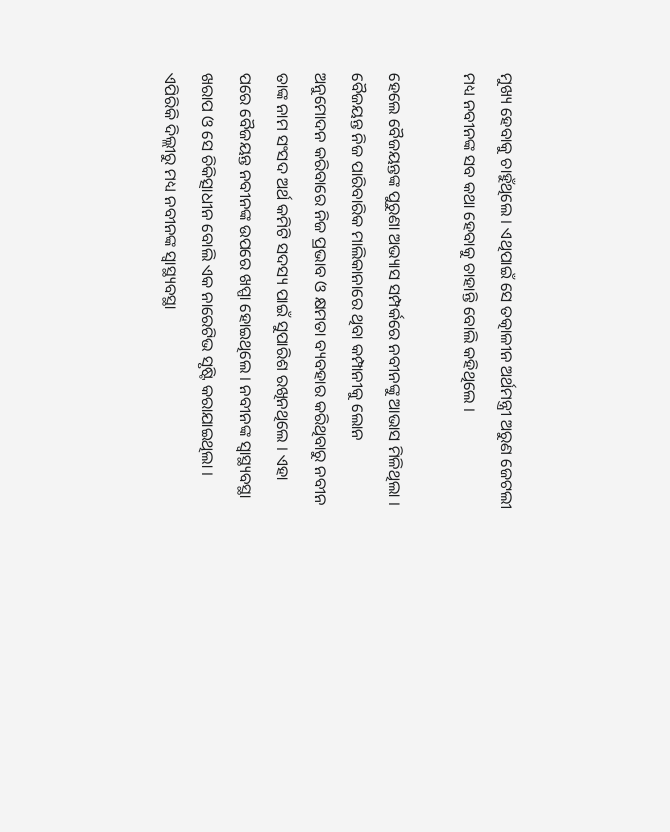ମୁଖ୍ୟ ହେବାକୁ ଚାହୁଁଥିଲେ । ଏଥିପାଇଁ ସେ ତତ୍କାଳୀନ ଅର୍ଥମନ୍ତ୍ରୀ ଅରୁଣ ଜେଟଲୀ ମଧ୍ୟ ନବୀନଙ୍କ ସବ କଥା ହେବାକୁ ଚାହାନ୍ତି ବୋଲି କହିଥିଲେ ।

ହେଲେ ବୈଜୟନ୍ତଙ୍କ ପୁରୁଣା ଅଭ୍ୟାସ ସମ୍ପର୍କରେ ନବୀନଙ୍କୁ ଆଭାସ ମିଳିଥିଲା । ବୈଜୟନ୍ତ ନିଜ ପାରିବାରିକ ମାଲିକାନାରେ ଥିବା କମ୍ପାନୀକୁ ଲୋନ ଅନୁମୋଦନ କରିବାରେ ନିଜ ପ୍ରଭାବ ଓ କ୍ଷମତା ବ୍ୟବହାର କରିଥିବାରୁ ନବୀନ ତାଙ୍କ ନାମ ସଂସଦ ଅର୍ଥ କମିଟି ସଦସ୍ୟ ପାଇଁ ସୁପାରିଶ ରଖିନଥିଲେ । ଏହା ପରେ ବୈଜୟନ୍ତ ନବୀନଙ୍କ ଉପରେ ଖପ୍ପା ହୋଇଥିଲେ । ନବୀନଙ୍କ ସ୍ବାସ୍ଥ୍ୟବସ୍ଥା ଖରାପ ଓ ସେ ଚିକିତ୍ସାଧୀନ ବୋଲି ଏକ ନାରେଟିଭ ସୃଷ୍ଟି କରାଯାଇଥିଲା । ଏପିରିକି ଦିଲ୍ଲୀରୁ ମଧ୍ୟ ନବୀନଙ୍କ ସ୍ବାସ୍ଥ୍ୟବସ୍ଥା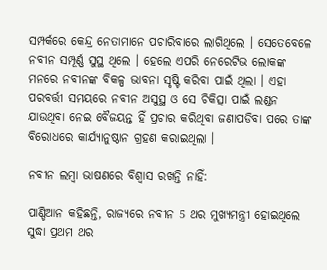ସମ୍ପର୍କରେ କେନ୍ଦ୍ର ନେତାମାନେ ପଚାରିବାରେ ଲାଗିଥିଲେ । ସେତେବେଳେ ନବୀନ ସମ୍ପୂର୍ଣ୍ଣ ସୁସ୍ଥ ଥିଲେ । ହେଲେ ଏପରି ନେରେଟିଭ ଲୋକଙ୍କ ମନରେ ନବୀନଙ୍କ ବିକଳ୍ପ ଭାବନା ସୃଷ୍ଟି କରିବା ପାଇଁ ଥିଲା । ଏହା ପରବର୍ତ୍ତୀ ସମୟରେ ନବୀନ ଅସୁସ୍ଥ ଓ ସେ ଚିକିତ୍ସା ପାଇଁ ଲଣ୍ଡନ ଯାଉଥିବା ନେଇ ବୈଜୟନ୍ତ ହିଁ ପ୍ରଚାର କରିଥିବା ଜଣାପଡିବା ପରେ ତାଙ୍କ ବିରୋଧରେ କାର୍ଯ୍ୟାନୁଷ୍ଠାନ ଗ୍ରହଣ କରାଇଥିଲା ।

ନବୀନ ଲମ୍ବା ଭାଷଣରେ ବିଶ୍ବାସ ରଖନ୍ତି ନାହିଁ:

ପାଣ୍ଡିଆନ କହିଛନ୍ତି, ରାଜ୍ୟରେ ନବୀନ 5 ଥର ମୁଖ୍ୟମନ୍ତ୍ରୀ ହୋଇଥିଲେ ସୁଦ୍ଧା ପ୍ରଥମ ଥର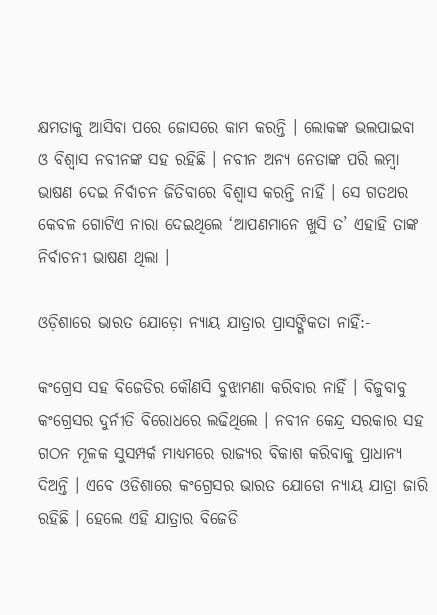କ୍ଷମତାକୁ ଆସିବା ପରେ ଜୋସରେ କାମ କରନ୍ତି । ଲୋକଙ୍କ ଭଲପାଇବା ଓ ବିଶ୍ବାସ ନବୀନଙ୍କ ସହ ରହିଛି । ନବୀନ ଅନ୍ୟ ନେତାଙ୍କ ପରି ଲମ୍ବା ଭାଷଣ ଦେଇ ନିର୍ବାଚନ ଜିତିବାରେ ବିଶ୍ବାସ କରନ୍ତି ନାହିଁ । ସେ ଗତଥର କେବଳ ଗୋଟିଏ ନାରା ଦେଇଥିଲେ ‘ଆପଣମାନେ ଖୁସି ତ’ ଏହାହି ତାଙ୍କ ନିର୍ବାଚନୀ ଭାଷଣ ଥିଲା ।

ଓଡ଼ିଶାରେ ଭାରତ ଯୋଡ଼ୋ ନ୍ୟାୟ ଯାତ୍ରାର ପ୍ରାସଙ୍ଗିକତା ନାହିଁ:-

କଂଗ୍ରେସ ସହ ବିଜେଡିର କୌଣସି ବୁଝାମଣା କରିବାର ନାହିଁ । ବିଜୁବାବୁ କଂଗ୍ରେସର ଦୁର୍ନୀତି ବିରୋଧରେ ଲଢିଥିଲେ । ନବୀନ କେନ୍ଦ୍ର ସରକାର ସହ ଗଠନ ମୂଳକ ସୁସମ୍ପର୍କ ମାଧ୍ୟମରେ ରାଜ୍ୟର ବିକାଶ କରିବାକୁ ପ୍ରାଧାନ୍ୟ ଦିଅନ୍ତି । ଏବେ ଓଡିଶାରେ କଂଗ୍ରେସର ଭାରତ ଯୋଡୋ ନ୍ୟାୟ ଯାତ୍ରା ଜାରି ରହିଛି । ହେଲେ ଏହି ଯାତ୍ରାର ବିଜେଡି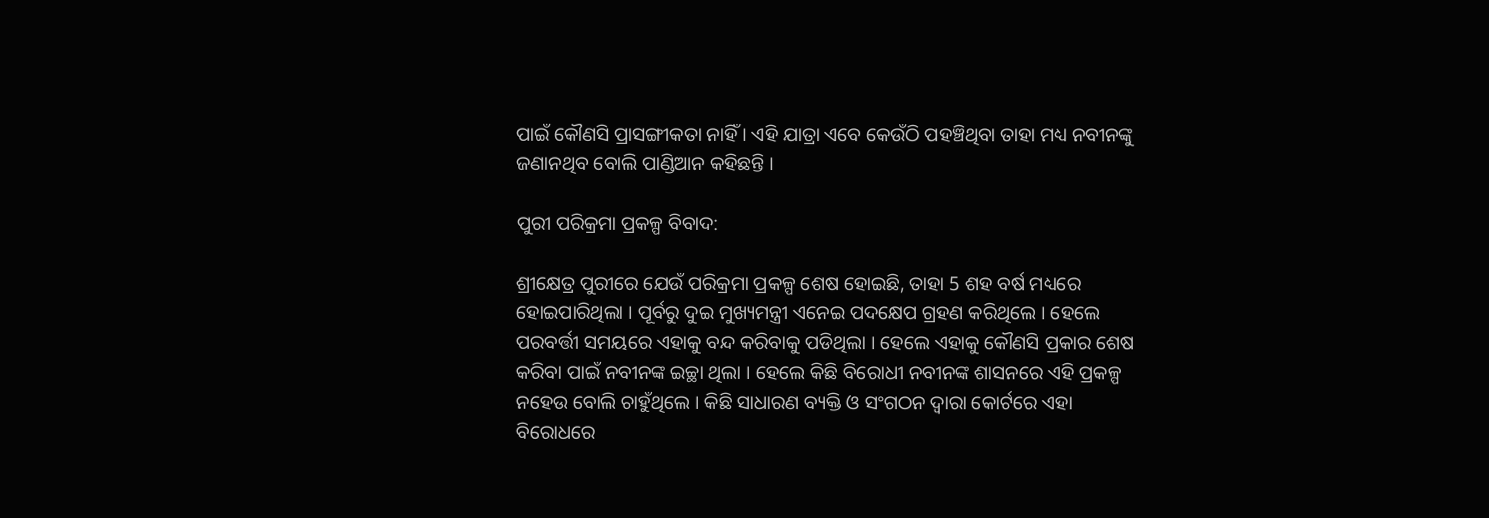ପାଇଁ କୌଣସି ପ୍ରାସଙ୍ଗୀକତା ନାହିଁ । ଏହି ଯାତ୍ରା ଏବେ କେଉଁଠି ପହଞ୍ଚିଥିବା ତାହା ମଧ୍ୟ ନବୀନଙ୍କୁ ଜଣାନଥିବ ବୋଲି ପାଣ୍ଡିଆନ କହିଛନ୍ତି ।

ପୁରୀ ପରିକ୍ରମା ପ୍ରକଳ୍ପ ବିବାଦ:

ଶ୍ରୀକ୍ଷେତ୍ର ପୁରୀରେ ଯେଉଁ ପରିକ୍ରମା ପ୍ରକଳ୍ପ ଶେଷ ହୋଇଛି, ତାହା 5 ଶହ ବର୍ଷ ମଧ୍ୟରେ ହୋଇପାରିଥିଲା । ପୂର୍ବରୁ ଦୁଇ ମୁଖ୍ୟମନ୍ତ୍ରୀ ଏନେଇ ପଦକ୍ଷେପ ଗ୍ରହଣ କରିଥିଲେ । ହେଲେ ପରବର୍ତ୍ତୀ ସମୟରେ ଏହାକୁ ବନ୍ଦ କରିବାକୁ ପଡିଥିଲା । ହେଲେ ଏହାକୁ କୌଣସି ପ୍ରକାର ଶେଷ କରିବା ପାଇଁ ନବୀନଙ୍କ ଇଚ୍ଛା ଥିଲା । ହେଲେ କିଛି ବିରୋଧୀ ନବୀନଙ୍କ ଶାସନରେ ଏହି ପ୍ରକଳ୍ପ ନହେଉ ବୋଲି ଚାହୁଁଥିଲେ । କିଛି ସାଧାରଣ ବ୍ୟକ୍ତି ଓ ସଂଗଠନ ଦ୍ବାରା କୋର୍ଟରେ ଏହା ବିରୋଧରେ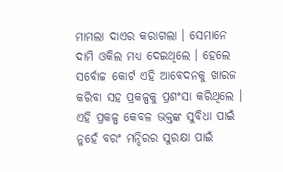ମାମଲା ଦାଏର କରାଗଲା । ସେମାନେ ଦାମି ଓକିଲ ମଧ୍ୟ ଦେଇଥିଲେ । ହେଲେ ସର୍ବୋଚ୍ଚ କୋର୍ଟ ଏହି ଆବେଦନକୁ ଖାରଜ କରିବା ସହ ପ୍ରକଳ୍ପକୁ ପ୍ରଶଂସା କରିଥିଲେ । ଏହି ପ୍ରକଳ୍ପ କେବଳ ଭକ୍ତଙ୍କ ସୁବିଧା ପାଇଁ ନୁହେଁ ବରଂ ମନ୍ଦିରର ସୁରକ୍ଷା ପାଇଁ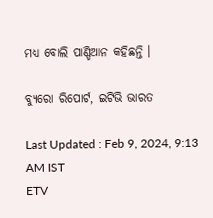ମଧ୍ୟ ବୋଲି ପାଣ୍ଡିଆନ କହିଛନ୍ତି ।

ବ୍ୟୁରୋ ରିପୋର୍ଟ, ଇଟିଭି ଭାରତ

Last Updated : Feb 9, 2024, 9:13 AM IST
ETV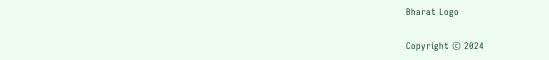Bharat Logo

Copyright © 2024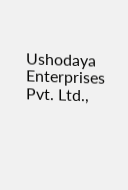Ushodaya Enterprises Pvt. Ltd.,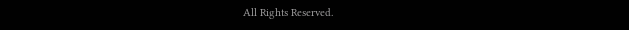All Rights Reserved.